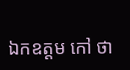ឯកឧត្តម កៅ ថា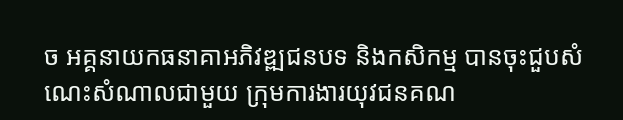ច អគ្គនាយកធនាគាអភិវឌ្ឍជនបទ និងកសិកម្ម បានចុះជួបសំណេះសំណាលជាមួយ ក្រុមការងារយុវជនគណ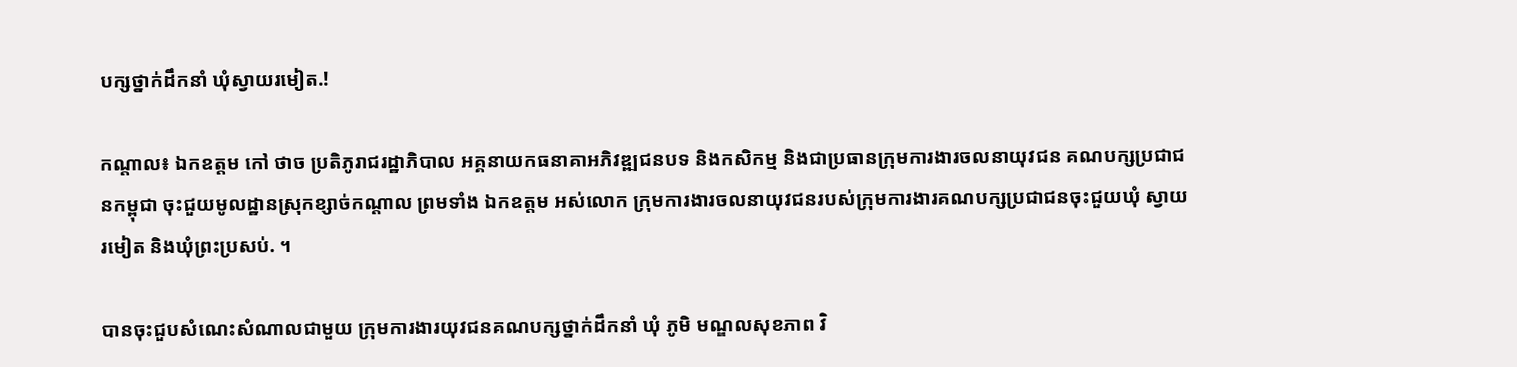បក្សថ្នាក់ដឹកនាំ ឃុំស្វាយរមៀត.!

កណ្តាល៖ ឯកឧត្តម កៅ ថាច ប្រតិភូរាជរដ្ឋាភិបាល អគ្គនាយកធនាគាអភិវឌ្ឍជនបទ និងកសិកម្ម និងជាប្រធានក្រុមការងារចលនាយុវជន គណបក្សប្រជាជនកម្ពុជា ចុះជួយមូលដ្ឋានស្រុកខ្សាច់កណ្ដាល ព្រមទាំង ឯកឧត្តម អស់លោក ក្រុមការងារចលនាយុវជនរបស់ក្រុមការងារគណបក្សប្រជាជនចុះជួយឃុំ ស្វាយរមៀត និងឃុំព្រះប្រសប់. ។

បានចុះជួបសំណេះសំណាលជាមួយ ក្រុមការងារយុវជនគណបក្សថ្នាក់ដឹកនាំ ឃុំ ភូមិ មណ្ឌលសុខភាព វិ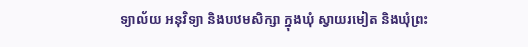ទ្យាល័យ អនុវិទ្យា និងបឋមសិក្សា ក្នុងឃុំ ស្វាយរមៀត និងឃុំព្រះ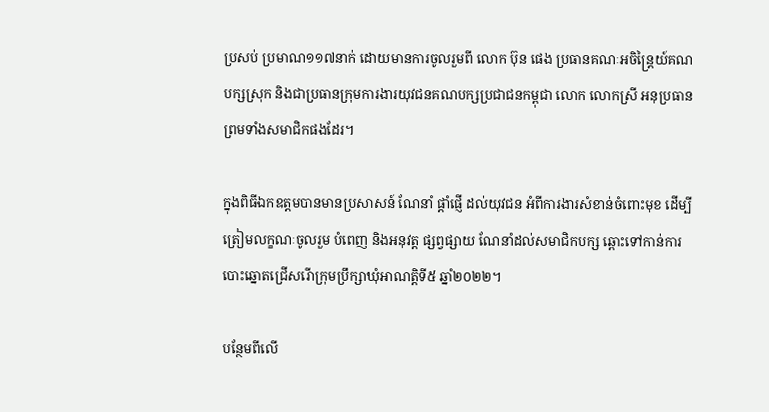ប្រសប់ ប្រមាណ១១៧នាក់ ដោយមានការចូលរួមពី លោក ប៊ុន ផេង ប្រធានគណៈអចិន្ត្រៃយ៍គណបក្សស្រុក និងជាប្រធានក្រុមការងារយុវជនគណបក្សប្រជាជនកម្ពុជា លោក លោកស្រី អនុប្រធាន ព្រមទាំងសមាជិកផងដែរ។

ក្នុងពិធីឯកឧត្តមបានមានប្រសាសន៍ ណែនាំ ផ្តាំផ្ញើ ដល់យុវជន អំពីការងារសំខាន់ចំពោះមុខ ដើម្បីត្រៀមលក្ខណៈចូលរួម បំពេញ និងអនុវត្ត ផ្សព្វផ្សាយ ណែនាំដល់សមាជិកបក្ស ឆ្ពោះទៅកាន់ការបោះឆ្នោតជ្រើសរើាក្រុមប្រឹក្សាឃុំអាណត្តិទី៥ ឆ្នាំ២០២២។

បន្ថែមពីលើ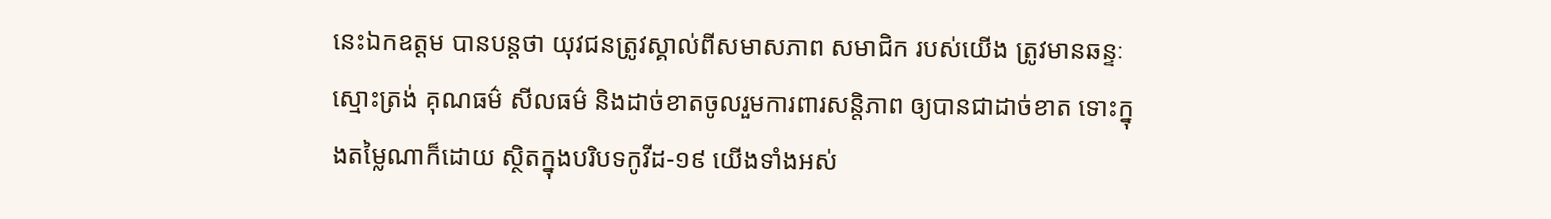នេះឯកឧត្តម បានបន្តថា យុវជនត្រូវស្គាល់ពីសមាសភាព សមាជិក របស់យើង ត្រូវមានឆន្ទៈ ស្មោះត្រង់ គុណធម៌ សីលធម៌ និងដាច់ខាតចូលរួមការពារសន្តិភាព ឲ្យបានជាដាច់ខាត ទោះក្នុងតម្លៃណាក៏ដោយ ស្ថិតក្នុងបរិបទកូវីដ-១៩ យើងទាំងអស់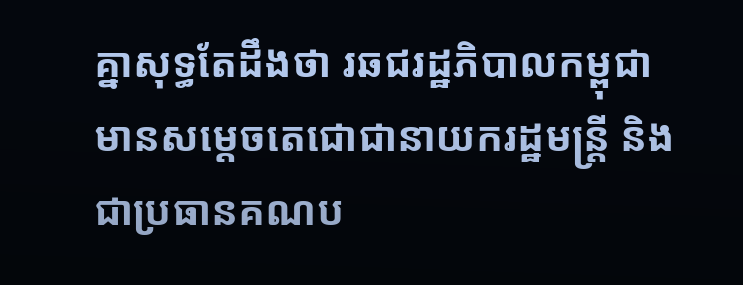គ្នាសុទ្ធតែដឹងថា រឆជរដ្ឋភិបាលកម្ពុជា មានសម្តេចតេជោជានាយករដ្ឋមន្ត្រី និងជាប្រធានគណប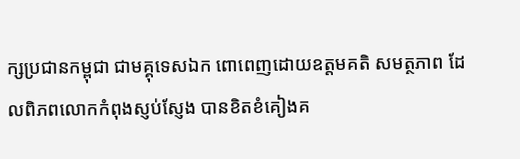ក្សប្រជានកម្ពុជា ជាមគ្គុទេសឯក ពោពេញដោយឧត្តមគតិ សមត្ថភាព ដែលពិភពលោកកំពុងស្ញប់ស្ញែង បានខិតខំគៀងគ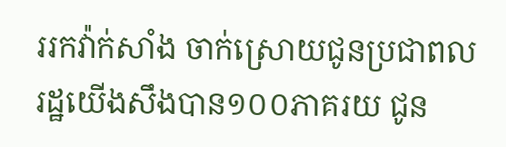ររកវ៉ាក់សាំង ចាក់ស្រោយជូនប្រជាពលរដ្ឋយើងសឹងបាន១០០ភាគរយ ជូន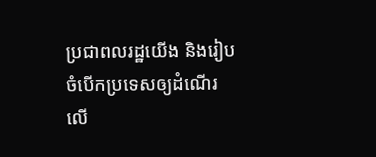ប្រជាពលរដ្ឋយើង និងរៀបចំបើកប្រទេសឲ្យដំណើរ លើ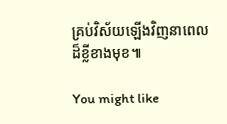គ្រប់វិស័យឡើងវិញនាពេលដ៏ខ្លីខាងមុខ៕

You might like